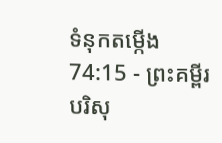ទំនុកតម្កើង 74:15 - ព្រះគម្ពីរបរិសុ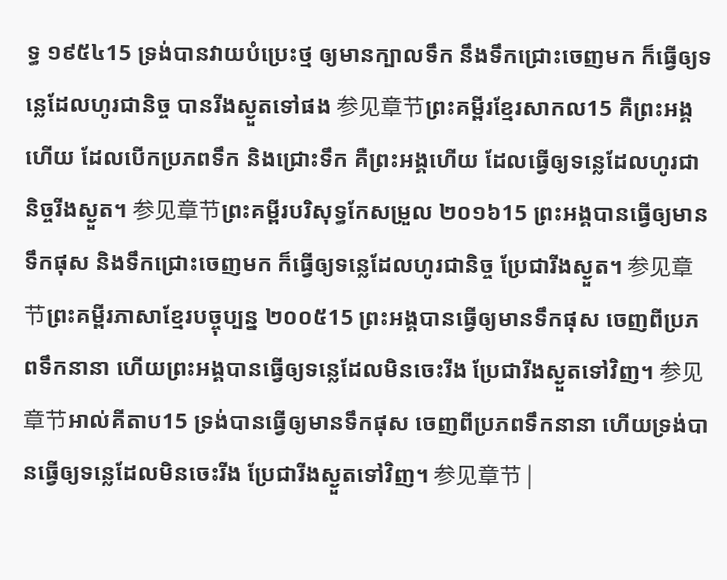ទ្ធ ១៩៥៤15 ទ្រង់បានវាយបំប្រេះថ្ម ឲ្យមានក្បាលទឹក នឹងទឹកជ្រោះចេញមក ក៏ធ្វើឲ្យទន្លេដែលហូរជានិច្ច បានរីងស្ងួតទៅផង 参见章节ព្រះគម្ពីរខ្មែរសាកល15 គឺព្រះអង្គហើយ ដែលបើកប្រភពទឹក និងជ្រោះទឹក គឺព្រះអង្គហើយ ដែលធ្វើឲ្យទន្លេដែលហូរជានិច្ចរីងស្ងួត។ 参见章节ព្រះគម្ពីរបរិសុទ្ធកែសម្រួល ២០១៦15 ព្រះអង្គបានធ្វើឲ្យមានទឹកផុស និងទឹកជ្រោះចេញមក ក៏ធ្វើឲ្យទន្លេដែលហូរជានិច្ច ប្រែជារីងស្ងួត។ 参见章节ព្រះគម្ពីរភាសាខ្មែរបច្ចុប្បន្ន ២០០៥15 ព្រះអង្គបានធ្វើឲ្យមានទឹកផុស ចេញពីប្រភពទឹកនានា ហើយព្រះអង្គបានធ្វើឲ្យទន្លេដែលមិនចេះរីង ប្រែជារីងស្ងួតទៅវិញ។ 参见章节អាល់គីតាប15 ទ្រង់បានធ្វើឲ្យមានទឹកផុស ចេញពីប្រភពទឹកនានា ហើយទ្រង់បានធ្វើឲ្យទន្លេដែលមិនចេះរីង ប្រែជារីងស្ងួតទៅវិញ។ 参见章节 |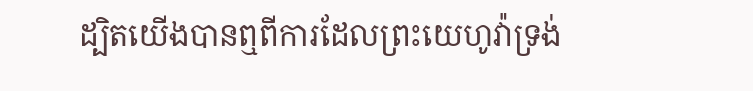ដ្បិតយើងបានឮពីការដែលព្រះយេហូវ៉ាទ្រង់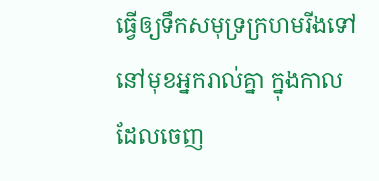ធ្វើឲ្យទឹកសមុទ្រក្រហមរីងទៅ នៅមុខអ្នករាល់គ្នា ក្នុងកាលដែលចេញ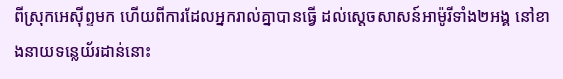ពីស្រុកអេស៊ីព្ទមក ហើយពីការដែលអ្នករាល់គ្នាបានធ្វើ ដល់ស្តេចសាសន៍អាម៉ូរីទាំង២អង្គ នៅខាងនាយទន្លេយ័រដាន់នោះ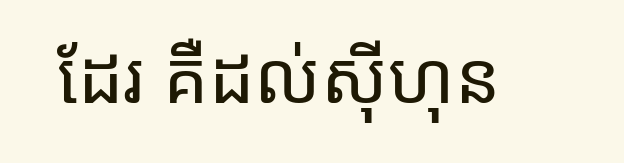ដែរ គឺដល់ស៊ីហុន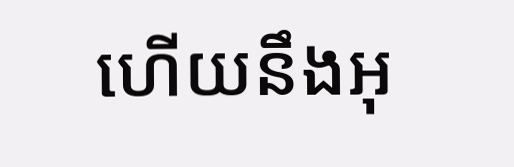ហើយនឹងអុ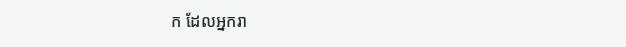ក ដែលអ្នករា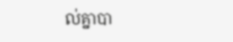ល់គ្នាបា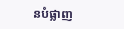នបំផ្លាញ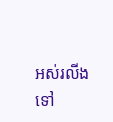អស់រលីងទៅ